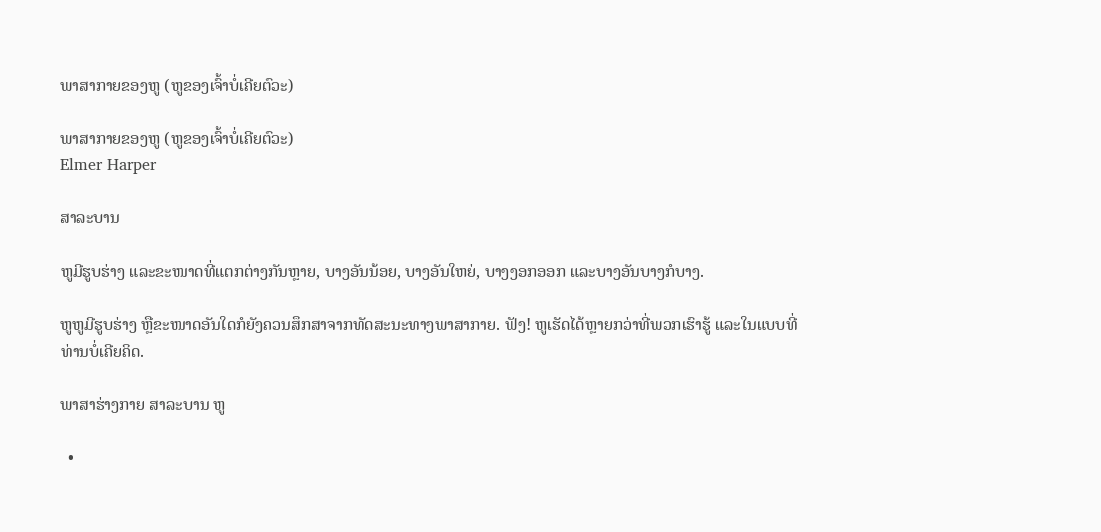ພາສາກາຍຂອງຫູ (ຫູຂອງເຈົ້າບໍ່ເຄີຍຕົວະ)

ພາສາກາຍຂອງຫູ (ຫູຂອງເຈົ້າບໍ່ເຄີຍຕົວະ)
Elmer Harper

ສາລະບານ

ຫູມີຮູບຮ່າງ ແລະຂະໜາດທີ່ແຕກຕ່າງກັນຫຼາຍ, ບາງອັນນ້ອຍ, ບາງອັນໃຫຍ່, ບາງງອກອອກ ແລະບາງອັນບາງກໍບາງ.

ຫູຫູມີຮູບຮ່າງ ຫຼືຂະໜາດອັນໃດກໍຍັງຄວນສຶກສາຈາກທັດສະນະທາງພາສາກາຍ. ຟັງ! ຫູເຮັດໄດ້ຫຼາຍກວ່າທີ່ພວກເຮົາຮູ້ ແລະໃນແບບທີ່ທ່ານບໍ່ເຄີຍຄິດ.

ພາສາຮ່າງກາຍ ສາລະບານ ຫູ

  •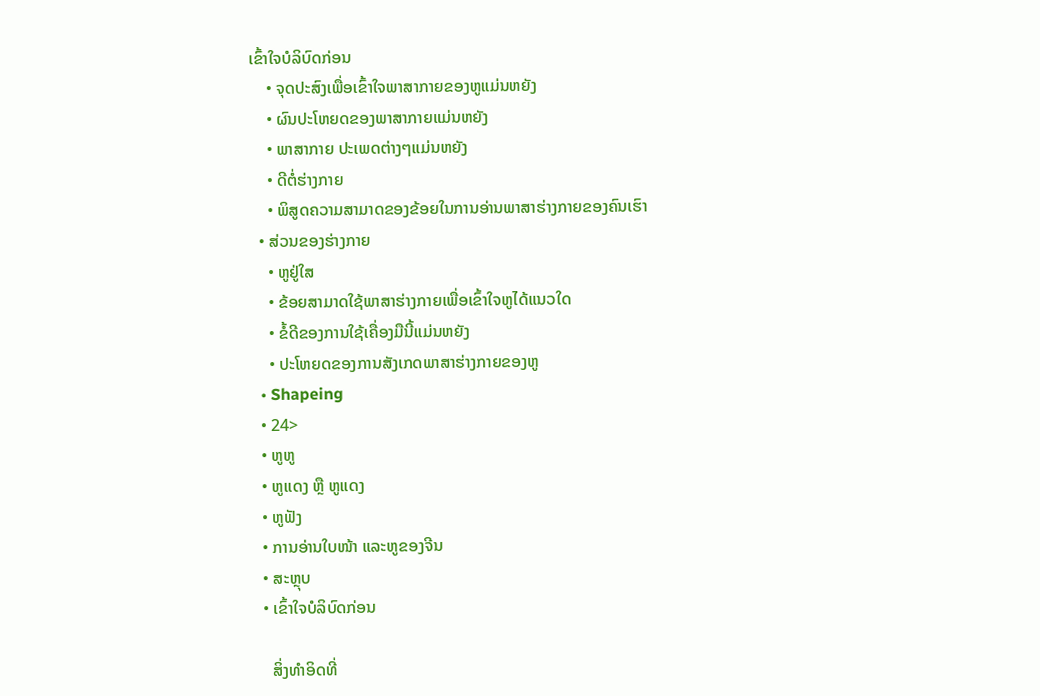ເຂົ້າໃຈບໍລິບົດກ່ອນ
    • ຈຸດປະສົງເພື່ອເຂົ້າໃຈພາສາກາຍຂອງຫູແມ່ນຫຍັງ
    • ຜົນປະໂຫຍດຂອງພາສາກາຍແມ່ນຫຍັງ
    • ພາສາກາຍ ປະເພດຕ່າງໆແມ່ນຫຍັງ
    • ດີຕໍ່ຮ່າງກາຍ
    • ພິສູດຄວາມສາມາດຂອງຂ້ອຍໃນການອ່ານພາສາຮ່າງກາຍຂອງຄົນເຮົາ
  • ສ່ວນຂອງຮ່າງກາຍ
    • ຫູຢູ່ໃສ
    • ຂ້ອຍສາມາດໃຊ້ພາສາຮ່າງກາຍເພື່ອເຂົ້າໃຈຫູໄດ້ແນວໃດ
    • ຂໍ້ດີຂອງການໃຊ້ເຄື່ອງມືນີ້ແມ່ນຫຍັງ
    • ປະໂຫຍດຂອງການສັງເກດພາສາຮ່າງກາຍຂອງຫູ
  • Shapeing
  • 24>
  • ຫູຫູ
  • ຫູແດງ ຫຼື ຫູແດງ
  • ຫູຟັງ
  • ການອ່ານໃບໜ້າ ແລະຫູຂອງຈີນ
  • ສະຫຼຸບ
  • ເຂົ້າໃຈບໍລິບົດກ່ອນ

    ສິ່ງທຳອິດທີ່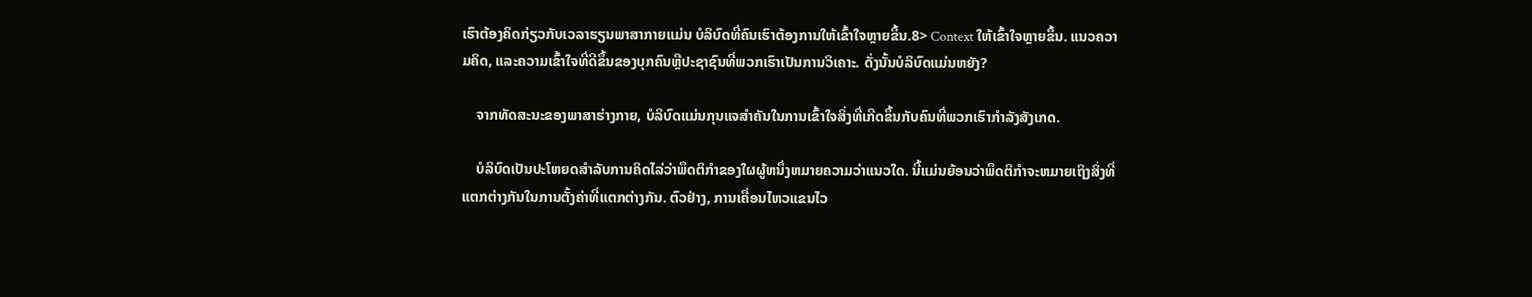ເຮົາຕ້ອງຄິດກ່ຽວກັບເວລາຮຽນພາສາກາຍແມ່ນ ບໍລິບົດທີ່ຄົນເຮົາຕ້ອງການໃຫ້ເຂົ້າໃຈຫຼາຍຂຶ້ນ.8> Context ໃຫ້ເຂົ້າໃຈຫຼາຍຂຶ້ນ. ແນວຄວາມຄິດ, ແລະຄວາມເຂົ້າໃຈທີ່ດີຂຶ້ນຂອງບຸກຄົນຫຼືປະຊາຊົນທີ່ພວກເຮົາເປັນການວິເຄາະ. ດັ່ງນັ້ນບໍລິບົດແມ່ນຫຍັງ?

    ຈາກທັດສະນະຂອງພາສາຮ່າງກາຍ, ບໍລິບົດແມ່ນກຸນແຈສໍາຄັນໃນການເຂົ້າໃຈສິ່ງທີ່ເກີດຂຶ້ນກັບຄົນທີ່ພວກເຮົາກໍາລັງສັງເກດ.

    ບໍລິບົດເປັນປະໂຫຍດສໍາລັບການຄິດໄລ່ວ່າພຶດຕິກໍາຂອງໃຜຜູ້ຫນຶ່ງຫມາຍຄວາມວ່າແນວໃດ. ນີ້ແມ່ນຍ້ອນວ່າພຶດຕິກໍາຈະຫມາຍເຖິງສິ່ງທີ່ແຕກຕ່າງກັນໃນການຕັ້ງຄ່າທີ່ແຕກຕ່າງກັນ. ຕົວຢ່າງ, ການເຄື່ອນໄຫວແຂນໄວ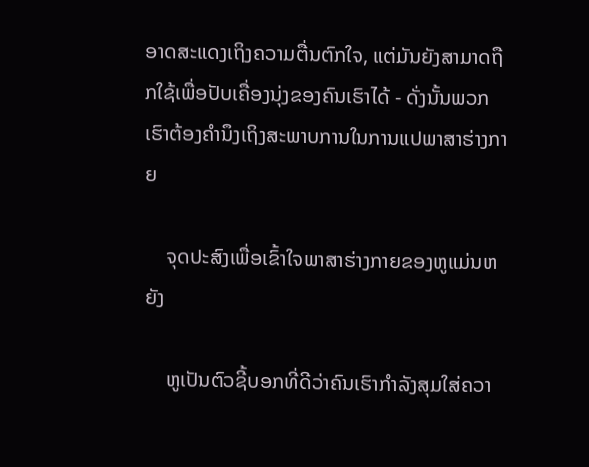ອາດສະແດງເຖິງຄວາມຕື່ນຕົກໃຈ, ແຕ່ມັນຍັງສາມາດຖືກໃຊ້ເພື່ອປັບເຄື່ອງນຸ່ງຂອງຄົນເຮົາໄດ້ - ດັ່ງນັ້ນພວກເຮົາຕ້ອງຄຳນຶງເຖິງສະພາບການໃນການແປພາສາຮ່າງກາຍ

    ຈຸດປະສົງເພື່ອເຂົ້າໃຈພາສາຮ່າງກາຍຂອງຫູແມ່ນຫຍັງ

    ຫູເປັນຕົວຊີ້ບອກທີ່ດີວ່າຄົນເຮົາກຳລັງສຸມໃສ່ຄວາ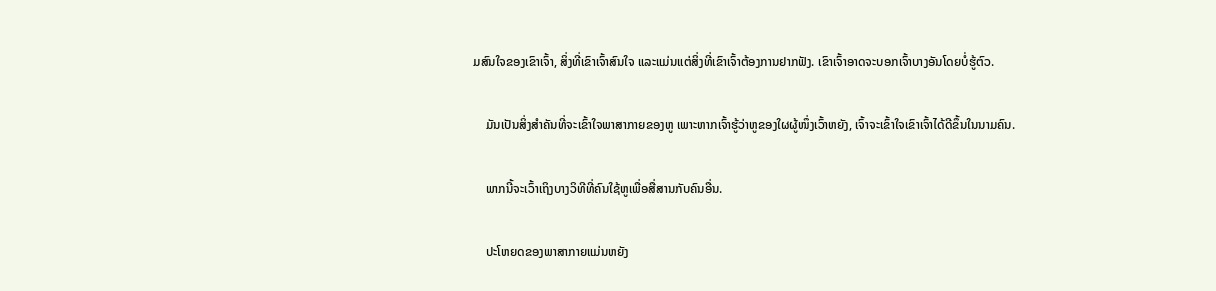ມສົນໃຈຂອງເຂົາເຈົ້າ, ສິ່ງທີ່ເຂົາເຈົ້າສົນໃຈ ແລະແມ່ນແຕ່ສິ່ງທີ່ເຂົາເຈົ້າຕ້ອງການຢາກຟັງ. ເຂົາເຈົ້າອາດຈະບອກເຈົ້າບາງອັນໂດຍບໍ່ຮູ້ຕົວ.

    ມັນເປັນສິ່ງສໍາຄັນທີ່ຈະເຂົ້າໃຈພາສາກາຍຂອງຫູ ເພາະຫາກເຈົ້າຮູ້ວ່າຫູຂອງໃຜຜູ້ໜຶ່ງເວົ້າຫຍັງ, ເຈົ້າຈະເຂົ້າໃຈເຂົາເຈົ້າໄດ້ດີຂຶ້ນໃນນາມຄົນ.

    ພາກນີ້ຈະເວົ້າເຖິງບາງວິທີທີ່ຄົນໃຊ້ຫູເພື່ອສື່ສານກັບຄົນອື່ນ.

    ປະໂຫຍດຂອງພາສາກາຍແມ່ນຫຍັງ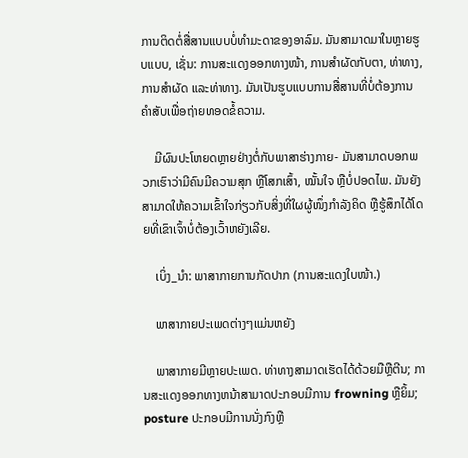ການຕິດຕໍ່ສື່ສານແບບບໍ່ທຳມະດາຂອງອາລົມ. ມັນສາມາດມາໃນຫຼາຍຮູບແບບ, ເຊັ່ນ: ການສະແດງອອກທາງໜ້າ, ການສຳຜັດກັບຕາ, ທ່າທາງ, ການສຳຜັດ ແລະທ່າທາງ. ມັນເປັນຮູບແບບການສື່ສານທີ່ບໍ່ຕ້ອງການຄຳສັບເພື່ອຖ່າຍທອດຂໍ້ຄວາມ.

    ມີຜົນປະໂຫຍດຫຼາຍຢ່າງຕໍ່ກັບພາສາຮ່າງກາຍ- ມັນສາມາດບອກພວກເຮົາວ່າມີຄົນມີຄວາມສຸກ ຫຼືໂສກເສົ້າ, ໝັ້ນໃຈ ຫຼືບໍ່ປອດໄພ. ມັນຍັງສາມາດໃຫ້ຄວາມເຂົ້າໃຈກ່ຽວກັບສິ່ງທີ່ໃຜຜູ້ໜຶ່ງກຳລັງຄິດ ຫຼືຮູ້ສຶກໄດ້ໂດຍທີ່ເຂົາເຈົ້າບໍ່ຕ້ອງເວົ້າຫຍັງເລີຍ.

    ເບິ່ງ_ນຳ: ພາສາກາຍການກັດປາກ (ການສະແດງໃບໜ້າ.)

    ພາສາກາຍປະເພດຕ່າງໆແມ່ນຫຍັງ

    ພາສາກາຍມີຫຼາຍປະເພດ. ທ່າທາງສາມາດເຮັດໄດ້ດ້ວຍມືຫຼືຕີນ; ການສະແດງອອກທາງຫນ້າສາມາດປະກອບມີການ frowning ຫຼືຍິ້ມ; posture ປະກອບມີການນັ່ງກົງຫຼື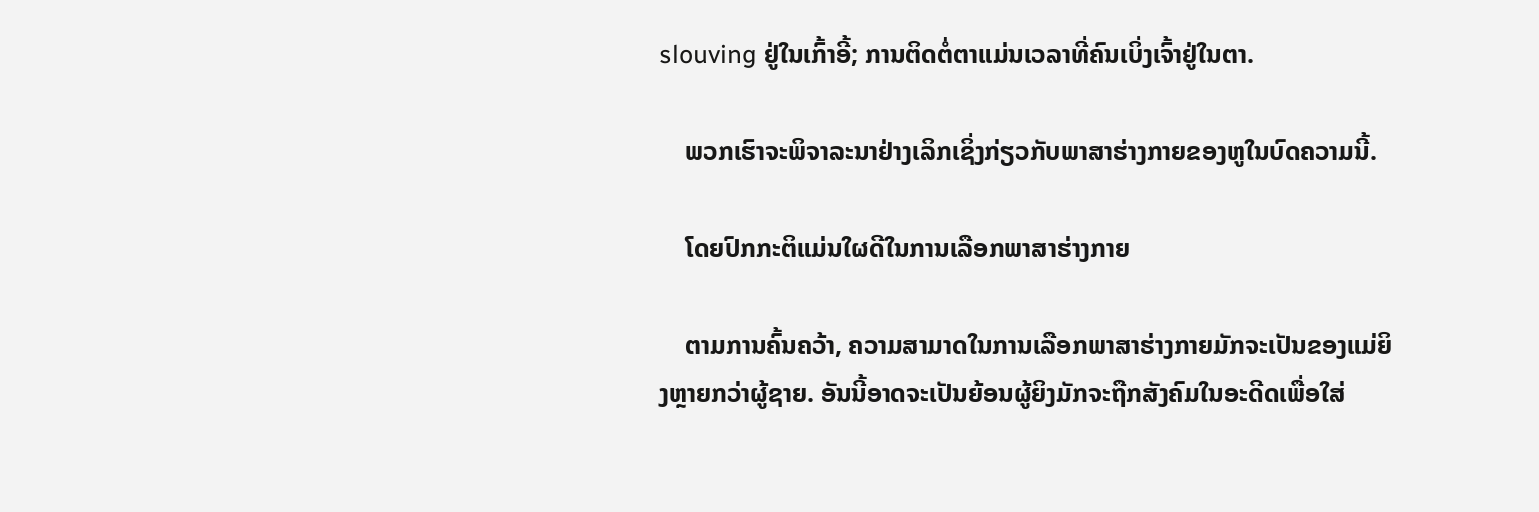slouving ຢູ່ໃນເກົ້າອີ້; ການຕິດຕໍ່ຕາແມ່ນເວລາທີ່ຄົນເບິ່ງເຈົ້າຢູ່ໃນຕາ.

    ພວກເຮົາຈະພິຈາລະນາຢ່າງເລິກເຊິ່ງກ່ຽວກັບພາສາຮ່າງກາຍຂອງຫູໃນບົດຄວາມນີ້.

    ໂດຍປົກກະຕິແມ່ນໃຜດີໃນການເລືອກພາສາຮ່າງກາຍ

    ຕາມການຄົ້ນຄວ້າ, ຄວາມສາມາດໃນການເລືອກພາສາຮ່າງກາຍມັກຈະເປັນຂອງແມ່ຍິງຫຼາຍກວ່າຜູ້ຊາຍ. ອັນນີ້ອາດຈະເປັນຍ້ອນຜູ້ຍິງມັກຈະຖືກສັງຄົມໃນອະດີດເພື່ອໃສ່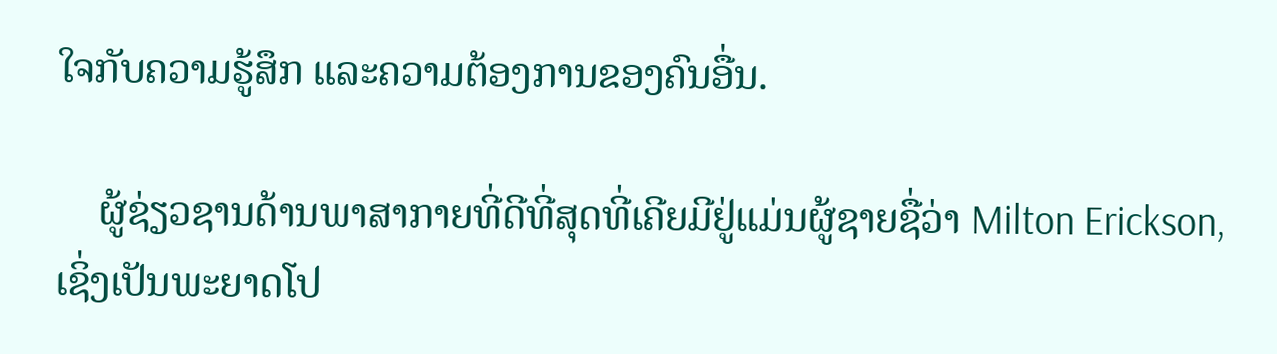ໃຈກັບຄວາມຮູ້ສຶກ ແລະຄວາມຕ້ອງການຂອງຄົນອື່ນ.

    ຜູ້ຊ່ຽວຊານດ້ານພາສາກາຍທີ່ດີທີ່ສຸດທີ່ເຄີຍມີຢູ່ແມ່ນຜູ້ຊາຍຊື່ວ່າ Milton Erickson, ເຊິ່ງເປັນພະຍາດໂປ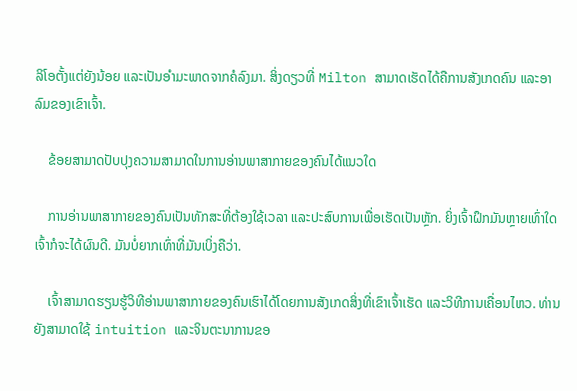ລິໂອຕັ້ງແຕ່ຍັງນ້ອຍ ແລະເປັນອຳມະພາດຈາກຄໍລົງມາ. ສິ່ງດຽວທີ່ Milton ສາມາດເຮັດໄດ້ຄືການສັງເກດຄົນ ແລະອາລົມຂອງເຂົາເຈົ້າ.

    ຂ້ອຍສາມາດປັບປຸງຄວາມສາມາດໃນການອ່ານພາສາກາຍຂອງຄົນໄດ້ແນວໃດ

    ການອ່ານພາສາກາຍຂອງຄົນເປັນທັກສະທີ່ຕ້ອງໃຊ້ເວລາ ແລະປະສົບການເພື່ອເຮັດເປັນຫຼັກ. ຍິ່ງເຈົ້າຝຶກມັນຫຼາຍເທົ່າໃດ ເຈົ້າກໍຈະໄດ້ຜົນດີ. ມັນບໍ່ຍາກເທົ່າທີ່ມັນເບິ່ງຄືວ່າ.

    ເຈົ້າສາມາດຮຽນຮູ້ວິທີອ່ານພາສາກາຍຂອງຄົນເຮົາໄດ້ໂດຍການສັງເກດສິ່ງທີ່ເຂົາເຈົ້າເຮັດ ແລະວິທີການເຄື່ອນໄຫວ. ທ່ານຍັງສາມາດໃຊ້ intuition ແລະຈິນຕະນາການຂອ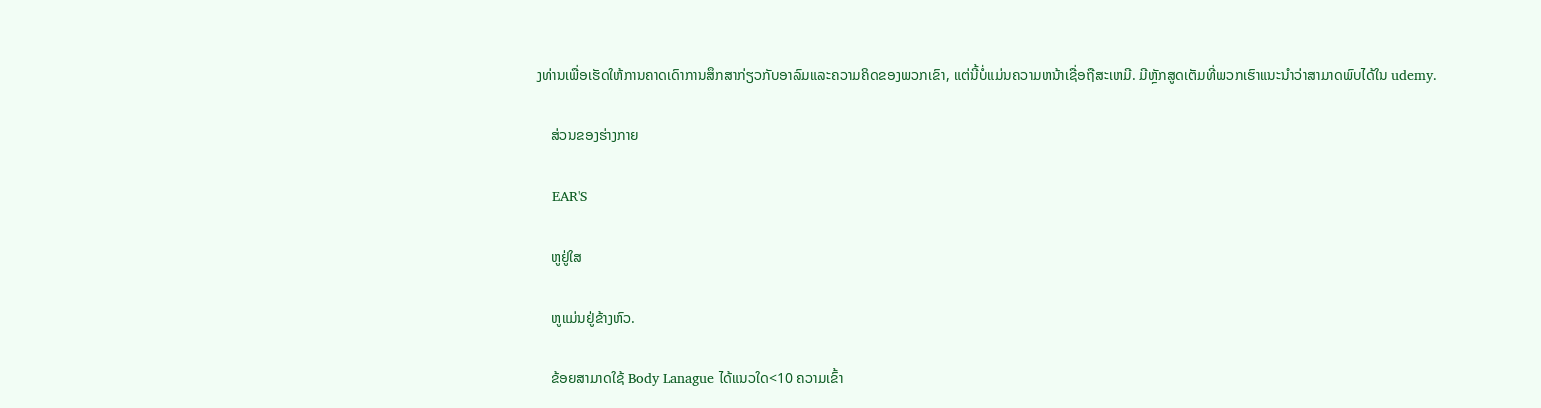ງທ່ານເພື່ອເຮັດໃຫ້ການຄາດເດົາການສຶກສາກ່ຽວກັບອາລົມແລະຄວາມຄິດຂອງພວກເຂົາ, ແຕ່ນີ້ບໍ່ແມ່ນຄວາມຫນ້າເຊື່ອຖືສະເຫມີ. ມີຫຼັກສູດເຕັມທີ່ພວກເຮົາແນະນໍາວ່າສາມາດພົບໄດ້ໃນ udemy.

    ສ່ວນຂອງຮ່າງກາຍ

    EAR'S

    ຫູຢູ່ໃສ

    ຫູແມ່ນຢູ່ຂ້າງຫົວ.

    ຂ້ອຍສາມາດໃຊ້ Body Lanague ໄດ້ແນວໃດ<10 ຄວາມເຂົ້າ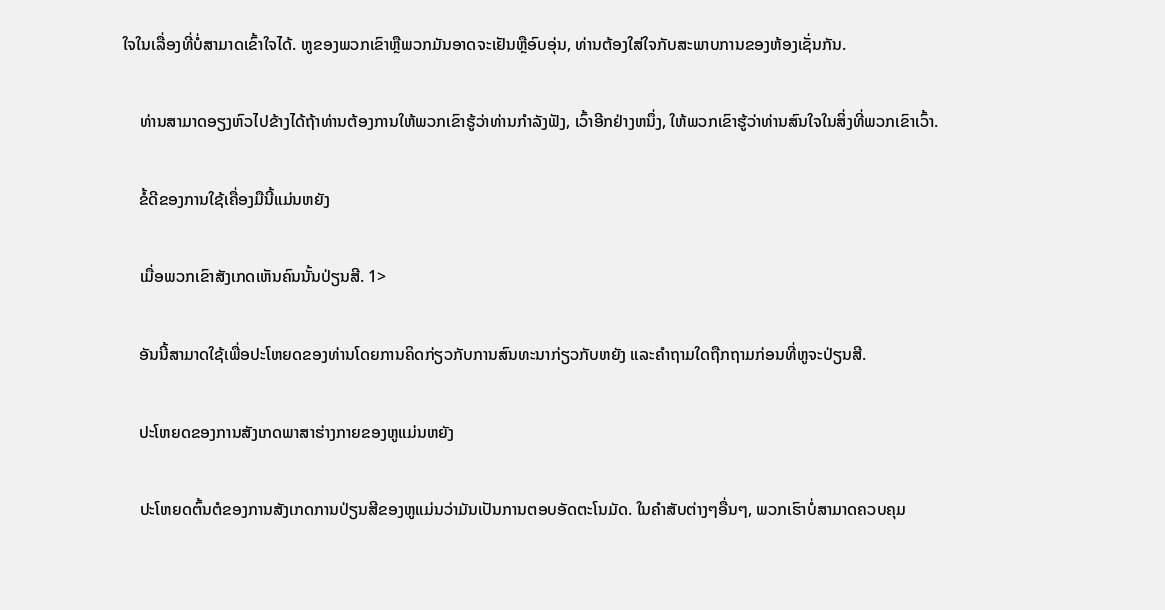ໃຈໃນເລື່ອງທີ່ບໍ່ສາມາດເຂົ້າໃຈໄດ້. ຫູຂອງພວກເຂົາຫຼືພວກມັນອາດຈະເຢັນຫຼືອົບອຸ່ນ, ທ່ານຕ້ອງໃສ່ໃຈກັບສະພາບການຂອງຫ້ອງເຊັ່ນກັນ.

    ທ່ານສາມາດອຽງຫົວໄປຂ້າງໄດ້ຖ້າທ່ານຕ້ອງການໃຫ້ພວກເຂົາຮູ້ວ່າທ່ານກໍາລັງຟັງ, ເວົ້າອີກຢ່າງຫນຶ່ງ, ໃຫ້ພວກເຂົາຮູ້ວ່າທ່ານສົນໃຈໃນສິ່ງທີ່ພວກເຂົາເວົ້າ.

    ຂໍ້ດີຂອງການໃຊ້ເຄື່ອງມືນີ້ແມ່ນຫຍັງ

    ເມື່ອພວກເຂົາສັງເກດເຫັນຄົນນັ້ນປ່ຽນສີ. 1>

    ອັນນີ້ສາມາດໃຊ້ເພື່ອປະໂຫຍດຂອງທ່ານໂດຍການຄິດກ່ຽວກັບການສົນທະນາກ່ຽວກັບຫຍັງ ແລະຄໍາຖາມໃດຖືກຖາມກ່ອນທີ່ຫູຈະປ່ຽນສີ.

    ປະໂຫຍດຂອງການສັງເກດພາສາຮ່າງກາຍຂອງຫູແມ່ນຫຍັງ

    ປະໂຫຍດຕົ້ນຕໍຂອງການສັງເກດການປ່ຽນສີຂອງຫູແມ່ນວ່າມັນເປັນການຕອບອັດຕະໂນມັດ. ໃນຄໍາສັບຕ່າງໆອື່ນໆ, ພວກເຮົາບໍ່ສາມາດຄວບຄຸມ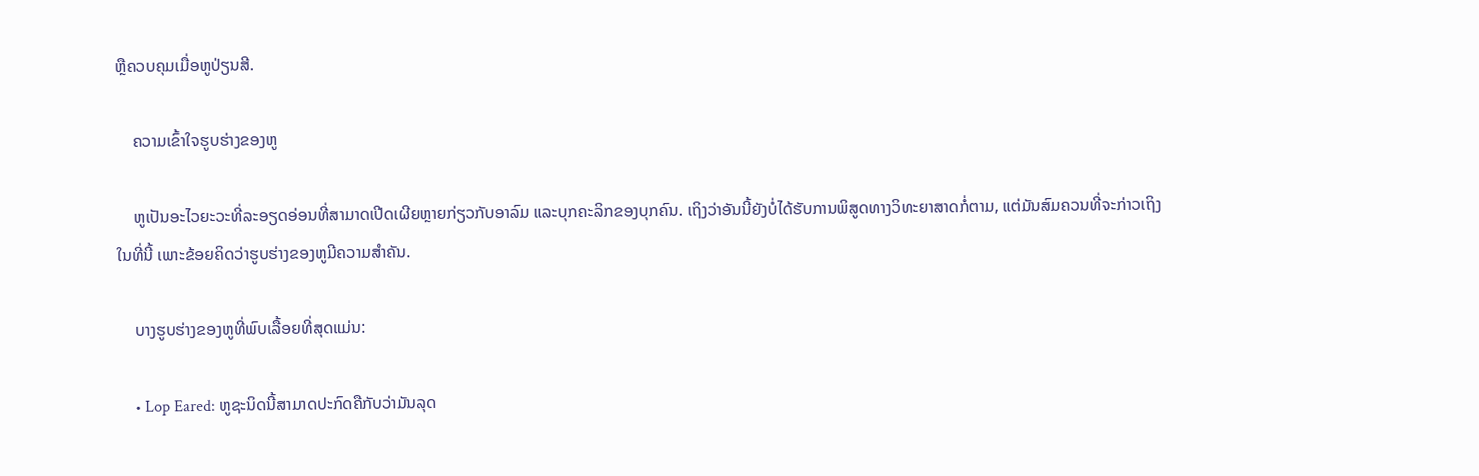ຫຼືຄວບຄຸມເມື່ອຫູປ່ຽນສີ.

    ຄວາມເຂົ້າໃຈຮູບຮ່າງຂອງຫູ

    ຫູເປັນອະໄວຍະວະທີ່ລະອຽດອ່ອນທີ່ສາມາດເປີດເຜີຍຫຼາຍກ່ຽວກັບອາລົມ ແລະບຸກຄະລິກຂອງບຸກຄົນ. ເຖິງວ່າອັນນີ້ຍັງບໍ່ໄດ້ຮັບການພິສູດທາງວິທະຍາສາດກໍ່ຕາມ, ແຕ່ມັນສົມຄວນທີ່ຈະກ່າວເຖິງໃນທີ່ນີ້ ເພາະຂ້ອຍຄິດວ່າຮູບຮ່າງຂອງຫູມີຄວາມສຳຄັນ.

    ບາງຮູບຮ່າງຂອງຫູທີ່ພົບເລື້ອຍທີ່ສຸດແມ່ນ:

    • Lop Eared: ຫູຊະນິດນີ້ສາມາດປະກົດຄືກັບວ່າມັນລຸດ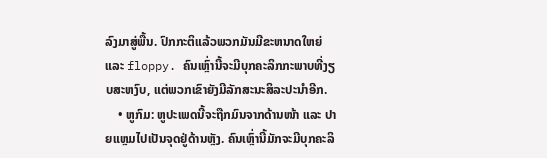ລົງມາສູ່ພື້ນ. ປົກກະຕິແລ້ວພວກມັນມີຂະຫນາດໃຫຍ່ແລະ floppy. ຄົນເຫຼົ່ານີ້ຈະມີບຸກຄະລິກກະພາບທີ່ງຽບສະຫງົບ, ແຕ່ພວກເຂົາຍັງມີລັກສະນະສິລະປະນຳອີກ.
    • ຫູກົມ: ຫູປະເພດນີ້ຈະຖືກມົນຈາກດ້ານໜ້າ ແລະ ປາຍແຫຼມໄປເປັນຈຸດຢູ່ດ້ານຫຼັງ. ຄົນເຫຼົ່ານີ້ມັກຈະມີບຸກຄະລິ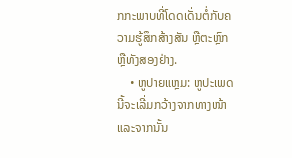ກກະພາບທີ່ໂດດເດັ່ນຕໍ່ກັບຄວາມຮູ້ສຶກສ້າງສັນ ຫຼືຕະຫຼົກ ຫຼືທັງສອງຢ່າງ.
    • ຫູປາຍແຫຼມ: ຫູປະເພດນີ້ຈະເລີ່ມກວ້າງຈາກທາງໜ້າ ແລະຈາກນັ້ນ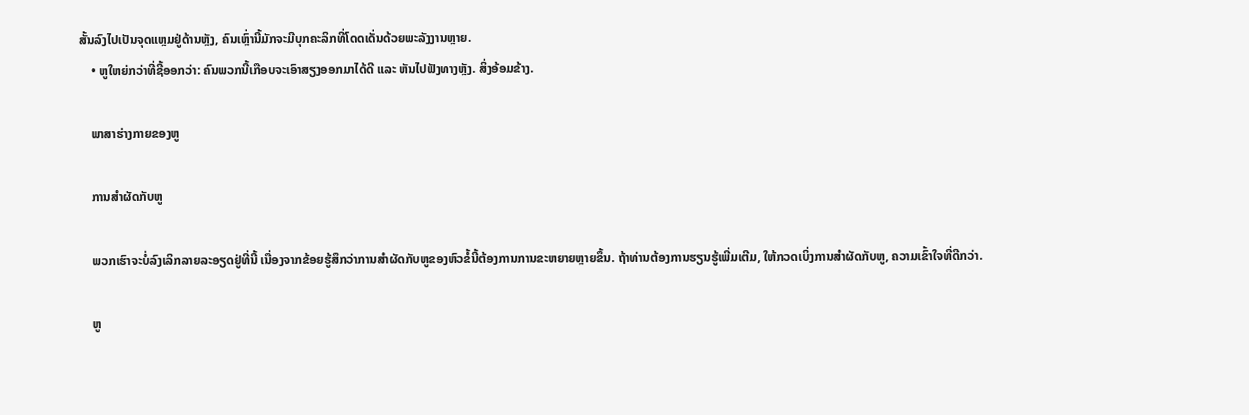ສັ້ນລົງໄປເປັນຈຸດແຫຼມຢູ່ດ້ານຫຼັງ, ຄົນເຫຼົ່ານີ້ມັກຈະມີບຸກຄະລິກທີ່ໂດດເດັ່ນດ້ວຍພະລັງງານຫຼາຍ.
    • ຫູໃຫຍ່ກວ່າທີ່ຊີ້ອອກວ່າ: ຄົນພວກນີ້ເກືອບຈະເອົາສຽງອອກມາໄດ້ດີ ແລະ ຫັນໄປຟັງທາງຫຼັງ. ສິ່ງອ້ອມຂ້າງ.

    ພາສາຮ່າງກາຍຂອງຫູ

    ການສໍາຜັດກັບຫູ

    ພວກເຮົາຈະບໍ່ລົງເລິກລາຍລະອຽດຢູ່ທີ່ນີ້ ເນື່ອງຈາກຂ້ອຍຮູ້ສຶກວ່າການສໍາຜັດກັບຫູຂອງຫົວຂໍ້ນີ້ຕ້ອງການການຂະຫຍາຍຫຼາຍຂຶ້ນ. ຖ້າທ່ານຕ້ອງການຮຽນຮູ້ເພີ່ມເຕີມ, ໃຫ້ກວດເບິ່ງການສໍາຜັດກັບຫູ, ຄວາມເຂົ້າໃຈທີ່ດີກວ່າ.

    ຫູ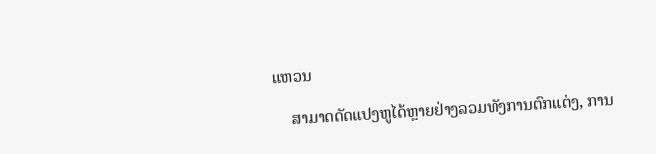ແຫວນ

    ສາມາດດັດແປງຫູໄດ້ຫຼາຍຢ່າງລວມທັງການຕົກແຕ່ງ, ການ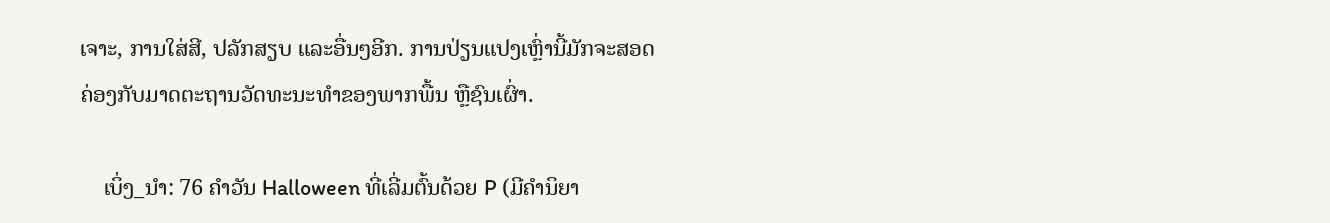ເຈາະ, ການໃສ່ສີ, ປລັກສຽບ ແລະອື່ນໆອີກ. ການປ່ຽນແປງເຫຼົ່ານີ້ມັກຈະສອດຄ່ອງກັບມາດຕະຖານວັດທະນະທໍາຂອງພາກພື້ນ ຫຼືຊົນເຜົ່າ.

    ເບິ່ງ_ນຳ: 76 ຄໍາວັນ Halloween ທີ່ເລີ່ມຕົ້ນດ້ວຍ P (ມີຄໍານິຍາ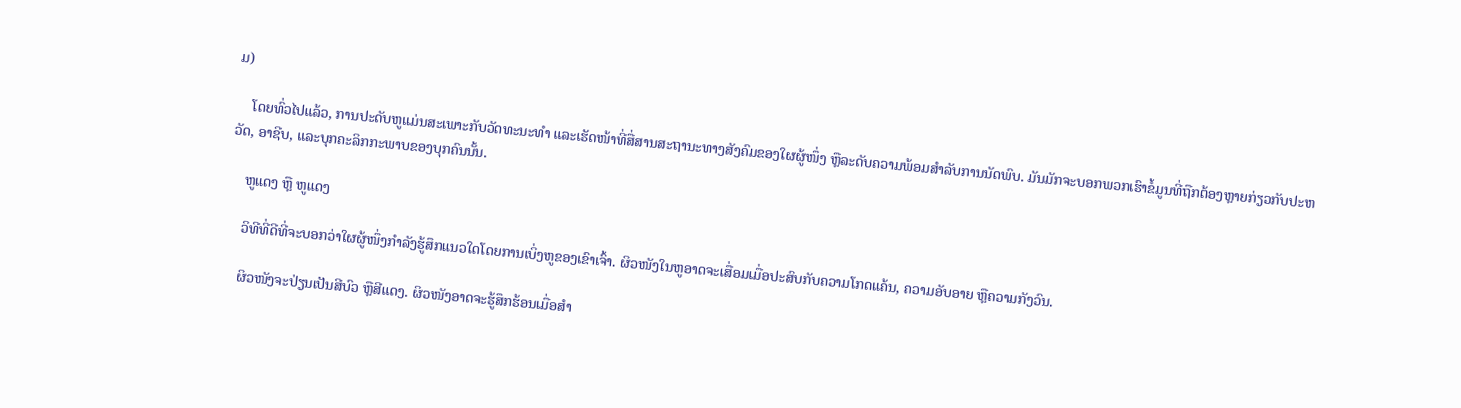ມ)

    ໂດຍທົ່ວໄປແລ້ວ, ການປະດັບຫູແມ່ນສະເພາະກັບວັດທະນະທໍາ ແລະເຮັດໜ້າທີ່ສື່ສານສະຖານະທາງສັງຄົມຂອງໃຜຜູ້ໜຶ່ງ ຫຼືລະດັບຄວາມພ້ອມສຳລັບການນັດພົບ. ມັນມັກຈະບອກພວກເຮົາຂໍ້ມູນທີ່ຖືກຕ້ອງຫຼາຍກ່ຽວກັບປະຫວັດ, ອາຊີບ, ແລະບຸກຄະລິກກະພາບຂອງບຸກຄົນນັ້ນ.

    ຫູແດງ ຫຼື ຫູແດງ

    ວິທີທີ່ດີທີ່ຈະບອກວ່າໃຜຜູ້ໜຶ່ງກຳລັງຮູ້ສຶກແນວໃດໂດຍການເບິ່ງຫູຂອງເຂົາເຈົ້າ. ຜິວໜັງໃນຫູອາດຈະເສື່ອມເມື່ອປະສົບກັບຄວາມໂກດແຄ້ນ, ຄວາມອັບອາຍ ຫຼືຄວາມກັງວົນ.

    ຜິວໜັງຈະປ່ຽນເປັນສີບົວ ຫຼືສີແດງ. ຜິວໜັງອາດຈະຮູ້ສຶກຮ້ອນເມື່ອສຳ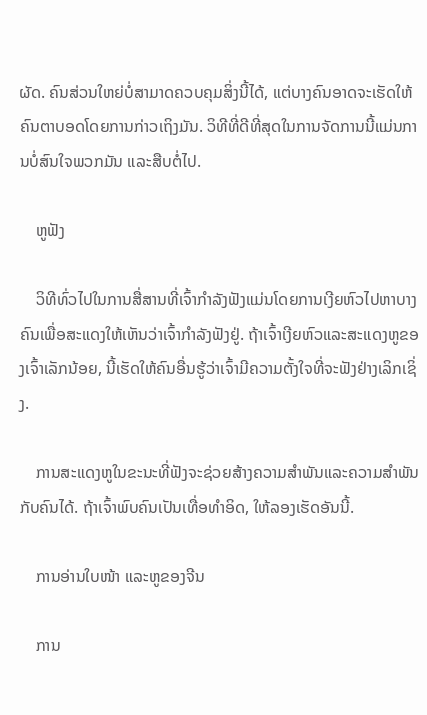ຜັດ. ຄົນສ່ວນໃຫຍ່ບໍ່ສາມາດຄວບຄຸມສິ່ງນີ້ໄດ້, ແຕ່ບາງຄົນອາດຈະເຮັດໃຫ້ຄົນຕາບອດໂດຍການກ່າວເຖິງມັນ. ວິທີທີ່ດີທີ່ສຸດໃນການຈັດການນີ້ແມ່ນການບໍ່ສົນໃຈພວກມັນ ແລະສືບຕໍ່ໄປ.

    ຫູຟັງ

    ວິທີທົ່ວໄປໃນການສື່ສານທີ່ເຈົ້າກຳລັງຟັງແມ່ນໂດຍການເງີຍຫົວໄປຫາບາງຄົນເພື່ອສະແດງໃຫ້ເຫັນວ່າເຈົ້າກຳລັງຟັງຢູ່. ຖ້າເຈົ້າເງີຍຫົວແລະສະແດງຫູຂອງເຈົ້າເລັກນ້ອຍ, ນີ້ເຮັດໃຫ້ຄົນອື່ນຮູ້ວ່າເຈົ້າມີຄວາມຕັ້ງໃຈທີ່ຈະຟັງຢ່າງເລິກເຊິ່ງ.

    ການສະແດງຫູໃນຂະນະທີ່ຟັງຈະຊ່ວຍສ້າງຄວາມສຳພັນແລະຄວາມສຳພັນກັບຄົນໄດ້. ຖ້າເຈົ້າພົບຄົນເປັນເທື່ອທຳອິດ, ໃຫ້ລອງເຮັດອັນນີ້.

    ການອ່ານໃບໜ້າ ແລະຫູຂອງຈີນ

    ການ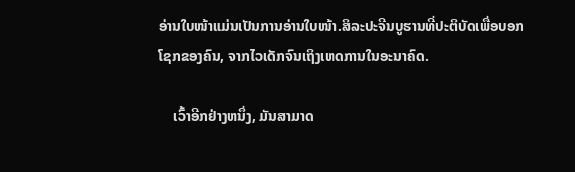ອ່ານໃບໜ້າແມ່ນເປັນການອ່ານໃບໜ້າ.ສິລະປະຈີນບູຮານທີ່ປະຕິບັດເພື່ອບອກໂຊກຂອງຄົນ, ຈາກໄວເດັກຈົນເຖິງເຫດການໃນອະນາຄົດ.

    ເວົ້າອີກຢ່າງຫນຶ່ງ, ມັນສາມາດ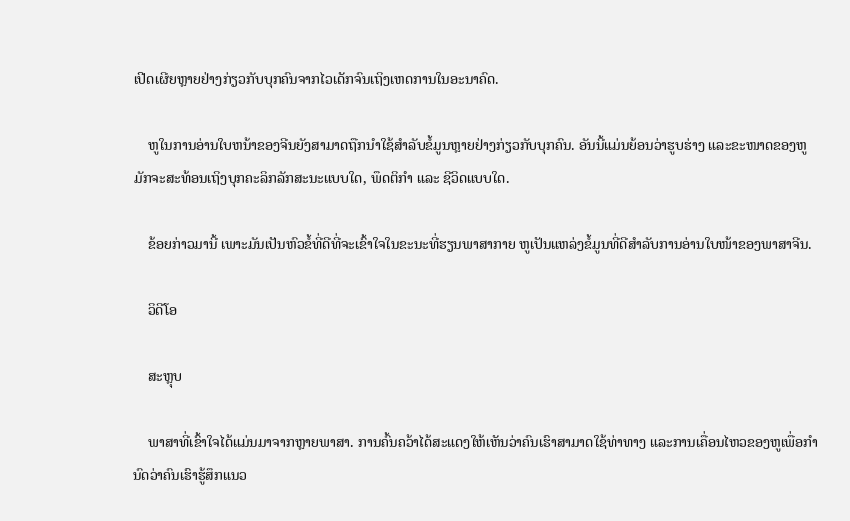ເປີດເຜີຍຫຼາຍຢ່າງກ່ຽວກັບບຸກຄົນຈາກໄວເດັກຈົນເຖິງເຫດການໃນອະນາຄົດ.

    ຫູໃນການອ່ານໃບຫນ້າຂອງຈີນຍັງສາມາດຖືກນໍາໃຊ້ສໍາລັບຂໍ້ມູນຫຼາຍຢ່າງກ່ຽວກັບບຸກຄົນ. ອັນນີ້ແມ່ນຍ້ອນວ່າຮູບຮ່າງ ແລະຂະໜາດຂອງຫູມັກຈະສະທ້ອນເຖິງບຸກຄະລິກລັກສະນະແບບໃດ, ພຶດຕິກຳ ແລະ ຊີວິດແບບໃດ.

    ຂ້ອຍກ່າວມານີ້ ເພາະມັນເປັນຫົວຂໍ້ທີ່ດີທີ່ຈະເຂົ້າໃຈໃນຂະນະທີ່ຮຽນພາສາກາຍ ຫູເປັນແຫລ່ງຂໍ້ມູນທີ່ດີສຳລັບການອ່ານໃບໜ້າຂອງພາສາຈີນ.

    ວິດີໂອ

    ສະຫຼຸບ

    ພາສາທີ່ເຂົ້າໃຈໄດ້ແມ່ນມາຈາກຫຼາຍພາສາ. ການຄົ້ນຄວ້າໄດ້ສະແດງໃຫ້ເຫັນວ່າຄົນເຮົາສາມາດໃຊ້ທ່າທາງ ແລະການເຄື່ອນໄຫວຂອງຫູເພື່ອກໍານົດວ່າຄົນເຮົາຮູ້ສຶກແນວ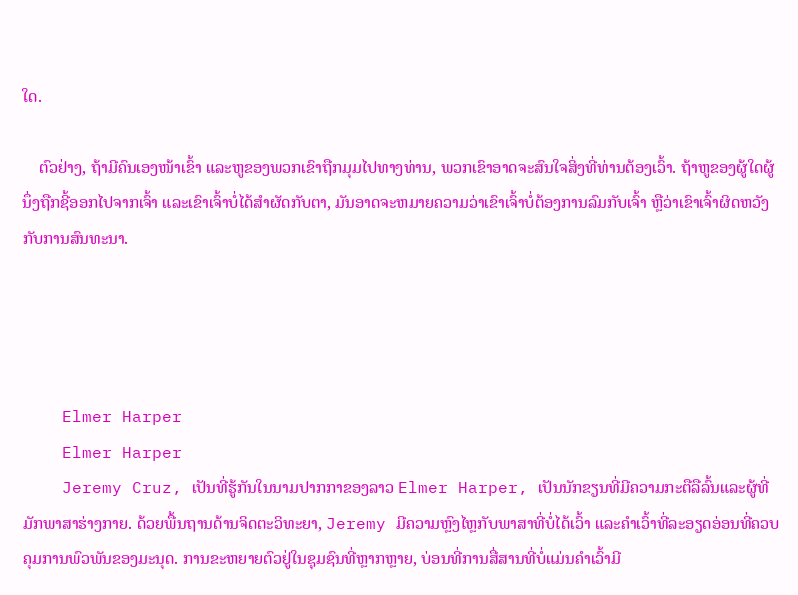ໃດ.

    ຕົວຢ່າງ, ຖ້າມີຄົນເອງໜ້າເຂົ້າ ແລະຫູຂອງພວກເຂົາຖືກມຸມໄປທາງທ່ານ, ພວກເຂົາອາດຈະສົນໃຈສິ່ງທີ່ທ່ານຕ້ອງເວົ້າ. ຖ້າຫູຂອງຜູ້ໃດຜູ້ນຶ່ງຖືກຊີ້ອອກໄປຈາກເຈົ້າ ແລະເຂົາເຈົ້າບໍ່ໄດ້ສໍາຜັດກັບຕາ, ມັນອາດຈະຫມາຍຄວາມວ່າເຂົາເຈົ້າບໍ່ຕ້ອງການລົມກັບເຈົ້າ ຫຼືວ່າເຂົາເຈົ້າຜິດຫວັງກັບການສົນທະນາ.




    Elmer Harper
    Elmer Harper
    Jeremy Cruz, ເປັນທີ່ຮູ້ກັນໃນນາມປາກກາຂອງລາວ Elmer Harper, ເປັນນັກຂຽນທີ່ມີຄວາມກະຕືລືລົ້ນແລະຜູ້ທີ່ມັກພາສາຮ່າງກາຍ. ດ້ວຍພື້ນຖານດ້ານຈິດຕະວິທະຍາ, Jeremy ມີຄວາມຫຼົງໄຫຼກັບພາສາທີ່ບໍ່ໄດ້ເວົ້າ ແລະຄຳເວົ້າທີ່ລະອຽດອ່ອນທີ່ຄວບຄຸມການພົວພັນຂອງມະນຸດ. ການຂະຫຍາຍຕົວຢູ່ໃນຊຸມຊົນທີ່ຫຼາກຫຼາຍ, ບ່ອນທີ່ການສື່ສານທີ່ບໍ່ແມ່ນຄໍາເວົ້າມີ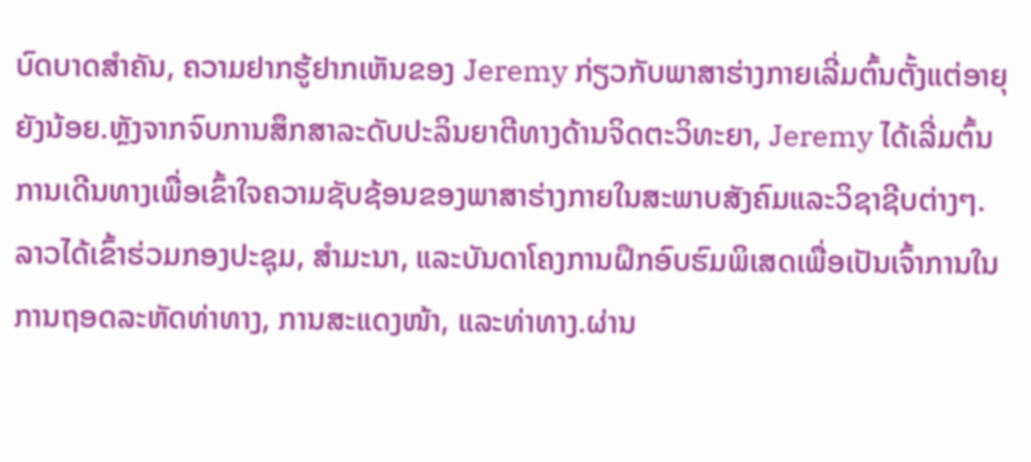ບົດບາດສໍາຄັນ, ຄວາມຢາກຮູ້ຢາກເຫັນຂອງ Jeremy ກ່ຽວກັບພາສາຮ່າງກາຍເລີ່ມຕົ້ນຕັ້ງແຕ່ອາຍຸຍັງນ້ອຍ.ຫຼັງຈາກຈົບການສຶກສາລະດັບປະລິນຍາຕີທາງດ້ານຈິດຕະວິທະຍາ, Jeremy ໄດ້ເລີ່ມຕົ້ນການເດີນທາງເພື່ອເຂົ້າໃຈຄວາມຊັບຊ້ອນຂອງພາສາຮ່າງກາຍໃນສະພາບສັງຄົມແລະວິຊາຊີບຕ່າງໆ. ລາວໄດ້ເຂົ້າຮ່ວມກອງປະຊຸມ, ສຳມະນາ, ແລະບັນດາໂຄງການຝຶກອົບຮົມພິເສດເພື່ອເປັນເຈົ້າການໃນການຖອດລະຫັດທ່າທາງ, ການສະແດງໜ້າ, ແລະທ່າທາງ.ຜ່ານ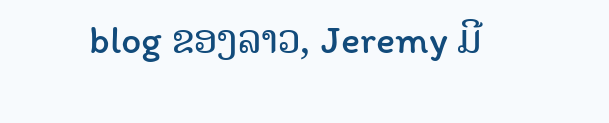blog ຂອງລາວ, Jeremy ມີ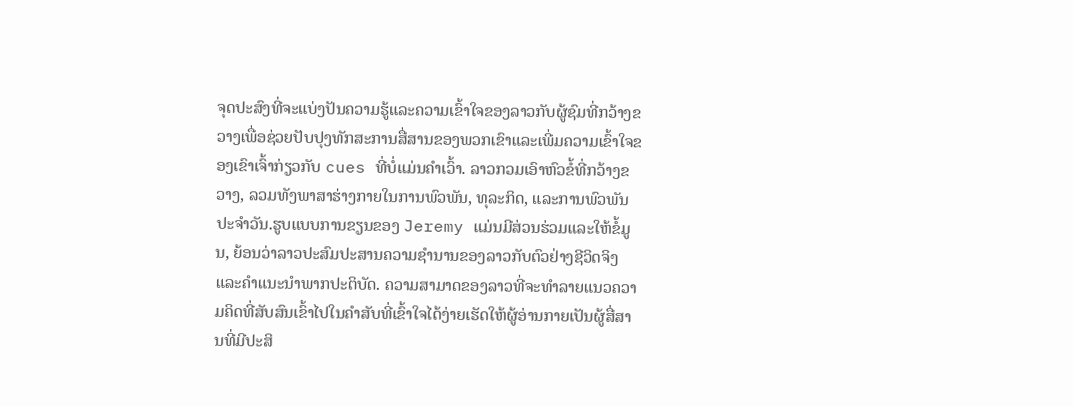ຈຸດປະສົງທີ່ຈະແບ່ງປັນຄວາມຮູ້ແລະຄວາມເຂົ້າໃຈຂອງລາວກັບຜູ້ຊົມທີ່ກວ້າງຂວາງເພື່ອຊ່ວຍປັບປຸງທັກສະການສື່ສານຂອງພວກເຂົາແລະເພີ່ມຄວາມເຂົ້າໃຈຂອງເຂົາເຈົ້າກ່ຽວກັບ cues ທີ່ບໍ່ແມ່ນຄໍາເວົ້າ. ລາວກວມເອົາຫົວຂໍ້ທີ່ກວ້າງຂວາງ, ລວມທັງພາສາຮ່າງກາຍໃນການພົວພັນ, ທຸລະກິດ, ແລະການພົວພັນປະຈໍາວັນ.ຮູບແບບການຂຽນຂອງ Jeremy ແມ່ນມີສ່ວນຮ່ວມແລະໃຫ້ຂໍ້ມູນ, ຍ້ອນວ່າລາວປະສົມປະສານຄວາມຊໍານານຂອງລາວກັບຕົວຢ່າງຊີວິດຈິງແລະຄໍາແນະນໍາພາກປະຕິບັດ. ຄວາມສາມາດຂອງລາວທີ່ຈະທໍາລາຍແນວຄວາມຄິດທີ່ສັບສົນເຂົ້າໄປໃນຄໍາສັບທີ່ເຂົ້າໃຈໄດ້ງ່າຍເຮັດໃຫ້ຜູ້ອ່ານກາຍເປັນຜູ້ສື່ສານທີ່ມີປະສິ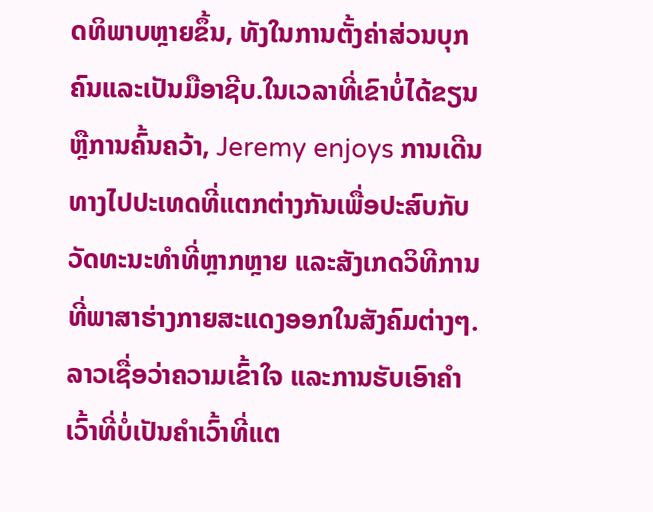ດທິພາບຫຼາຍຂຶ້ນ, ທັງໃນການຕັ້ງຄ່າສ່ວນບຸກຄົນແລະເປັນມືອາຊີບ.ໃນເວລາທີ່ເຂົາບໍ່ໄດ້ຂຽນຫຼືການຄົ້ນຄວ້າ, Jeremy enjoys ການເດີນທາງໄປປະເທດທີ່ແຕກຕ່າງກັນເພື່ອປະສົບກັບວັດທະນະທໍາທີ່ຫຼາກຫຼາຍ ແລະສັງເກດວິທີການທີ່ພາສາຮ່າງກາຍສະແດງອອກໃນສັງຄົມຕ່າງໆ. ລາວເຊື່ອວ່າຄວາມເຂົ້າໃຈ ແລະການຮັບເອົາຄຳເວົ້າທີ່ບໍ່ເປັນຄຳເວົ້າທີ່ແຕ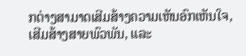ກຕ່າງສາມາດເສີມສ້າງຄວາມເຫັນອົກເຫັນໃຈ, ເສີມສ້າງສາຍພົວພັນ, ແລະ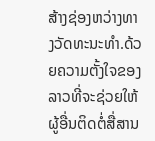ສ້າງຊ່ອງຫວ່າງທາງວັດທະນະທໍາ.ດ້ວຍຄວາມຕັ້ງໃຈຂອງລາວທີ່ຈະຊ່ວຍໃຫ້ຜູ້ອື່ນຕິດຕໍ່ສື່ສານ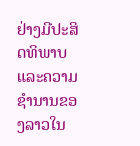ຢ່າງມີປະສິດທິພາບແລະຄວາມຊໍານານຂອງລາວໃນ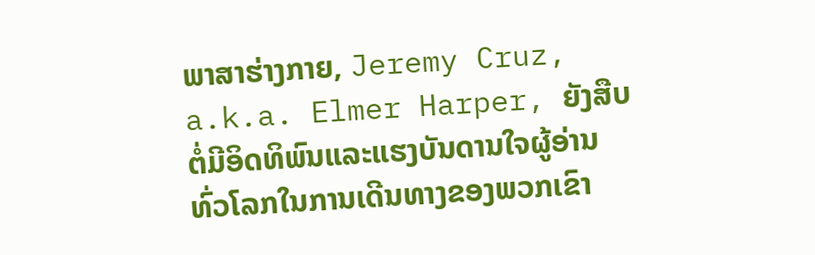ພາສາຮ່າງກາຍ, Jeremy Cruz, a.k.a. Elmer Harper, ຍັງສືບຕໍ່ມີອິດທິພົນແລະແຮງບັນດານໃຈຜູ້ອ່ານທົ່ວໂລກໃນການເດີນທາງຂອງພວກເຂົາ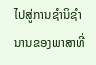ໄປສູ່ການຊໍານິຊໍານານຂອງພາສາທີ່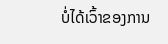ບໍ່ໄດ້ເວົ້າຂອງການ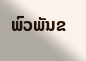ພົວພັນຂ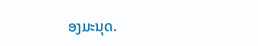ອງມະນຸດ.